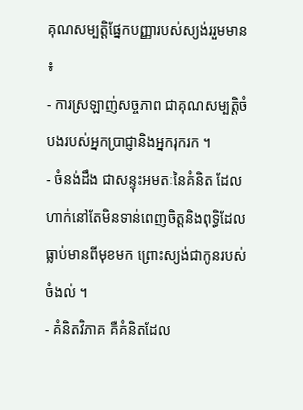គុណសម្បត្តិផ្នែកបញ្ញារបស់ស្យង់ររួមមាន ៖
- ការស្រឡាញ់សច្ចភាព ជាគុណសម្បត្តិចំបងរបស់អ្នកប្រាជ្ញានិងអ្នករុករក ។
- ចំនង់ដឹង ជាសន្ទុះអមតៈនៃគំនិត ដែលហាក់នៅតែមិនទាន់ពេញចិត្តនិងពុទ្ធិដែលធ្លាប់មានពីមុខមក ព្រោះស្យង់ជាកូនរបស់ចំងល់ ។
- គំនិតវិភាគ គឺគំនិតដែល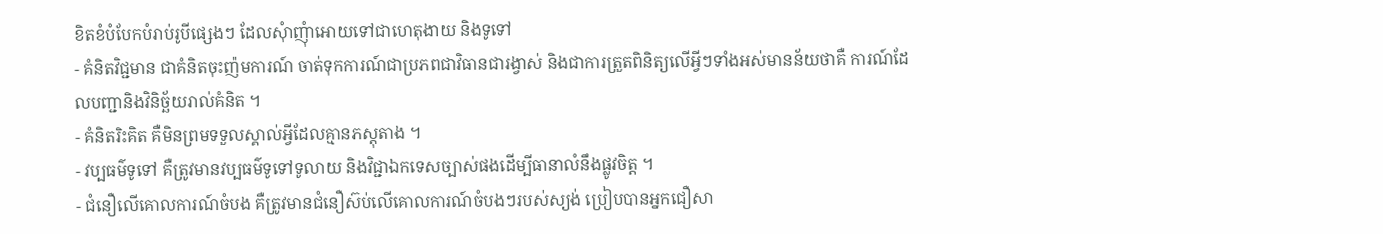ខិតខំបំបែកបំរាប់រូបីផ្សេងៗ ដែលសុំាញុំាអោយទៅជាហេតុងាយ និងទូទៅ
- គំនិតវិជ្ជមាន ជាគំនិតចុះញ៉មការណ៍ ចាត់ទុកការណ៍ជាប្រភពជាវិធានជារង្វាស់ និងជាការត្រួតពិនិត្យលើអ្វីៗទាំងអស់មានន័យថាគឺ ការណ៍ដែលបញ្ជានិងវិនិច្ឆ័យរាល់គំនិត ។
- គំនិតរិះគិត គឺមិនព្រមទទួលស្គាល់អ្វីដែលគ្មានភស្តុតាង ។
- វប្បធម៌ទូទៅ គឺត្រូវមានវប្បធម៌ទូទៅទូលាយ និងវិជ្ជាឯកទេសច្បាស់ផងដើម្បីធានាលំនឹងផ្លូវចិត្ត ។
- ជំនឿលើគោលការណ៍ចំបង គឺត្រូវមានជំនឿស៊ប់លើគោលការណ៍ចំបងៗរបស់ស្យង់ ប្រៀបបានអ្នកជឿសា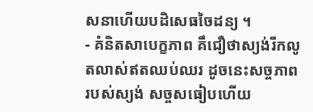សនាហើយបដិសេធចៃដន្យ ។
- គំនិតសាបេក្ខភាព គឹជឿថាស្យង់រីកលូតលាស់ឥតឈប់ឈរ ដូចនេះសច្ចភាពរបស់ស្យង់ សច្ចសធៀបហើយ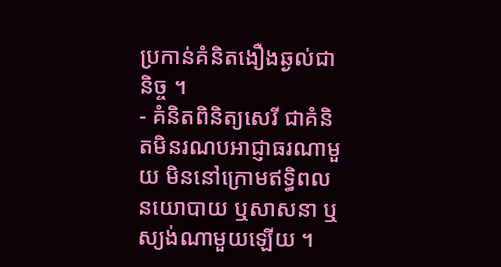ប្រកាន់គំនិតងឿងឆ្ងល់ជានិច្ច ។
- គំនិតពិនិត្យសេរី ជាគំនិតមិនរណបអាជ្ញាធរណាមួយ មិននៅក្រោមឥទ្ធិពលនយោបាយ ឬសាសនា ឬស្យង់ណាមួយឡើយ ។